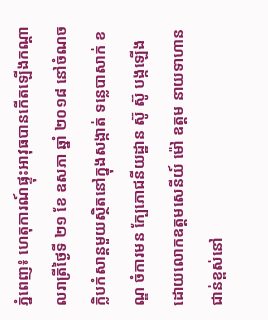ភ្នំពេញ៖ ហេតុការណ៍ផ្ទុះអាវុធបានកើតឡើងកណ្ដាលរាត្រីថ្ងៃទី ២១ ខែ ឧសភា ឆ្នាំ ២០១៨ នៅចំណចក្លិបកំសាន្តមួយស្ថិតនៅក្នុងសង្កាត់ ទន្លេបាសាក់ ខណ្ឌ ចំការមន ក្បែភោជនីយដ្ឋាន ស៊ូ ស៊ូ បង្កឡើងដោយលោកឧត្ដមសេនីយ៍ ម៉ៅ ឧត្ដម នាយទាហានជាន់ខ្ពស់នៅ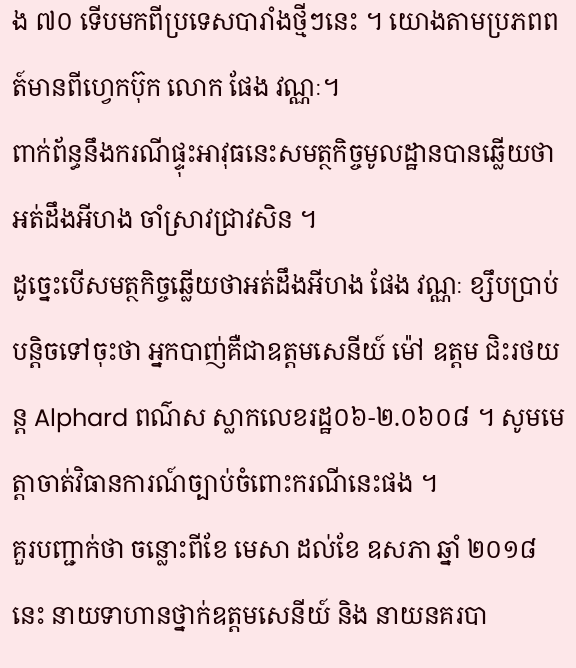ង ៧០ ទើបមកពីប្រទេសបារាំងថ្មីៗនេះ ។ យោងតាមប្រភពពត៍មានពីហ្វេកប៊ុក លោក ផែង វណ្ណៈ។
ពាក់ព័ន្ធនឹងករណីផ្ទុះអាវុធនេះសមត្ថកិច្ចមូលដ្ឋានបានឆ្លើយថា អត់ដឹងអីហង ចាំស្រាវជ្រាវសិន ។
ដូច្នេះបើសមត្ថកិច្ចឆ្លើយថាអត់ដឹងអីហង ផែង វណ្ណៈ ខ្សឹបប្រាប់បន្តិចទៅចុះថា អ្នកបាញ់គឺជាឧត្ដមសេនីយ៍ ម៉ៅ ឧត្ដម ជិះរថយន្ត Alphard ពណ៌ស ស្លាកលេខរដ្ឋ០៦-២.០៦០៨ ។ សូមមេត្តាចាត់វិធានការណ៍ច្បាប់ចំពោះករណីនេះផង ។
គួរបញ្ជាក់ថា ចន្លោះពីខែ មេសា ដល់ខែ ឧសភា ឆ្នាំ ២០១៨ នេះ នាយទាហានថ្នាក់ឧត្ដមសេនីយ៍ និង នាយនគរបា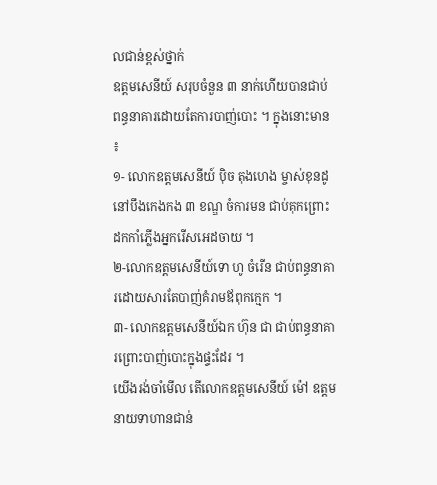លជាន់ខ្ពស់ថ្នាក់
ឧត្ដមសេនីយ៍ សរុបចំនួន ៣ នាក់ហើយបានជាប់ពន្ធនាគារដោយតែការបាញ់បោះ ។ ក្នុងនោះមាន ៖
១- លោកឧត្ដមសេនីយ៍ ប៉ិច តុងហេង ម្ចាស់ខុនដូនៅបឹងកេងកង ៣ ខណ្ឌ ចំការមន ជាប់គុកព្រោះដកកាំភ្លើងអ្នករើសអេដចាយ ។
២-លោកឧត្ដមសេនីយ៍ទោ ហូ ចំរើន ជាប់ពន្ធនាគារដោយសារតែបាញ់គំរាមឪពុកក្មេក ។
៣- លោកឧត្ដមសេនីយ៍ឯក ហ៊ុន ជា ជាប់ពន្ធនាគារព្រោះបាញ់បោះក្នុងផ្ទះដែរ ។
យើងរង់ចាំមើល តើលោកឧត្ដមសេនីយ៍ ម៉ៅ ឧត្ដម នាយទាហានជាន់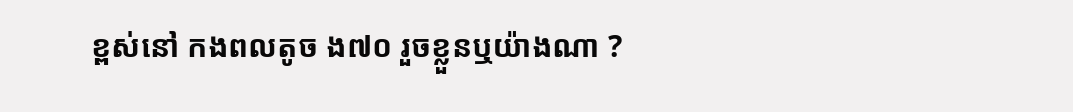ខ្ពស់នៅ កងពលតូច ង៧០ រួចខ្លួនឬយ៉ាងណា ?